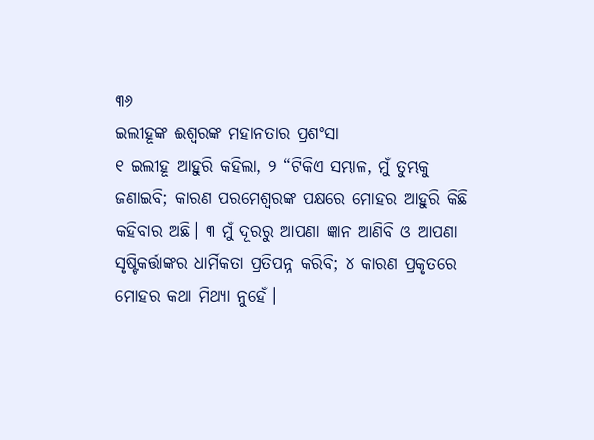୩୬
ଇଲୀହୂଙ୍କ ଈଶ୍ୱରଙ୍କ ମହାନତାର ପ୍ରଶଂସା
୧ ଇଲୀହୂ ଆହୁରି କହିଲା, ୨ “ଟିକିଏ ସମ୍ଭାଳ, ମୁଁ ତୁମ୍ଭକୁ ଜଣାଇବି; କାରଣ ପରମେଶ୍ୱରଙ୍କ ପକ୍ଷରେ ମୋହର ଆହୁରି କିଛି କହିବାର ଅଛି। ୩ ମୁଁ ଦୂରରୁ ଆପଣା ଜ୍ଞାନ ଆଣିବି ଓ ଆପଣା ସୃଷ୍ଟିକର୍ତ୍ତାଙ୍କର ଧାର୍ମିକତା ପ୍ରତିପନ୍ନ କରିବି; ୪ କାରଣ ପ୍ରକୃତରେ ମୋହର କଥା ମିଥ୍ୟା ନୁହେଁ।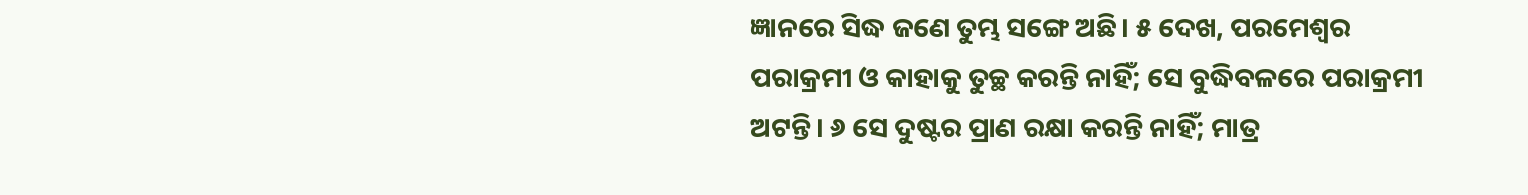ଜ୍ଞାନରେ ସିଦ୍ଧ ଜଣେ ତୁମ୍ଭ ସଙ୍ଗେ ଅଛି। ୫ ଦେଖ, ପରମେଶ୍ୱର ପରାକ୍ରମୀ ଓ କାହାକୁ ତୁଚ୍ଛ କରନ୍ତି ନାହିଁ; ସେ ବୁଦ୍ଧିବଳରେ ପରାକ୍ରମୀ ଅଟନ୍ତି। ୬ ସେ ଦୁଷ୍ଟର ପ୍ରାଣ ରକ୍ଷା କରନ୍ତି ନାହିଁ; ମାତ୍ର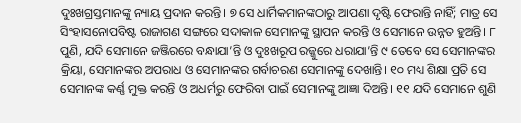ଦୁଃଖଗ୍ରସ୍ତମାନଙ୍କୁ ନ୍ୟାୟ ପ୍ରଦାନ କରନ୍ତି। ୭ ସେ ଧାର୍ମିକମାନଙ୍କଠାରୁ ଆପଣା ଦୃଷ୍ଟି ଫେରାନ୍ତି ନାହିଁ; ମାତ୍ର ସେ ସିଂହାସନୋପବିଷ୍ଟ ରାଜାଗଣ ସଙ୍ଗରେ ସଦାକାଳ ସେମାନଙ୍କୁ ସ୍ଥାପନ କରନ୍ତି ଓ ସେମାନେ ଉନ୍ନତ ହୁଅନ୍ତି। ୮ ପୁଣି, ଯଦି ସେମାନେ ଜଞ୍ଜିରରେ ବନ୍ଧାଯା’ନ୍ତି ଓ ଦୁଃଖରୂପ ରଜ୍ଜୁରେ ଧରାଯା’ନ୍ତି ୯ ତେବେ ସେ ସେମାନଙ୍କର କ୍ରିୟା, ସେମାନଙ୍କର ଅପରାଧ ଓ ସେମାନଙ୍କର ଗର୍ବାଚରଣ ସେମାନଙ୍କୁ ଦେଖାନ୍ତି। ୧୦ ମଧ୍ୟ ଶିକ୍ଷା ପ୍ରତି ସେ ସେମାନଙ୍କ କର୍ଣ୍ଣ ମୁକ୍ତ କରନ୍ତି ଓ ଅଧର୍ମରୁ ଫେରିବା ପାଇଁ ସେମାନଙ୍କୁ ଆଜ୍ଞା ଦିଅନ୍ତି। ୧୧ ଯଦି ସେମାନେ ଶୁଣି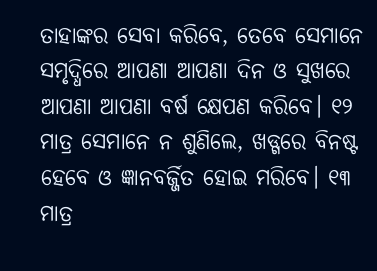ତାହାଙ୍କର ସେବା କରିବେ, ତେବେ ସେମାନେ ସମୃଦ୍ଧିରେ ଆପଣା ଆପଣା ଦିନ ଓ ସୁଖରେ ଆପଣା ଆପଣା ବର୍ଷ କ୍ଷେପଣ କରିବେ। ୧୨ ମାତ୍ର ସେମାନେ ନ ଶୁଣିଲେ, ଖଡ୍ଗରେ ବିନଷ୍ଟ ହେବେ ଓ ଜ୍ଞାନବର୍ଜ୍ଜିତ ହୋଇ ମରିବେ। ୧୩ ମାତ୍ର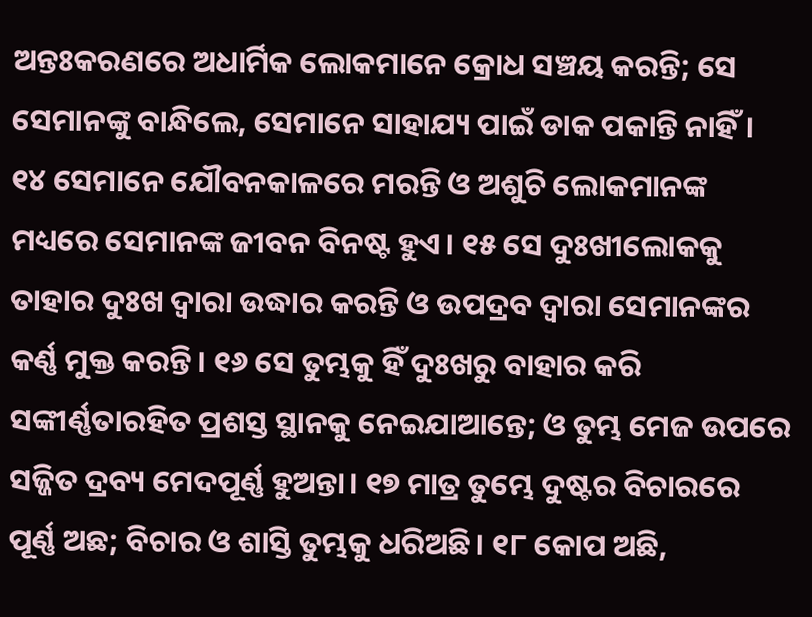ଅନ୍ତଃକରଣରେ ଅଧାର୍ମିକ ଲୋକମାନେ କ୍ରୋଧ ସଞ୍ଚୟ କରନ୍ତି; ସେ ସେମାନଙ୍କୁ ବାନ୍ଧିଲେ, ସେମାନେ ସାହାଯ୍ୟ ପାଇଁ ଡାକ ପକାନ୍ତି ନାହିଁ। ୧୪ ସେମାନେ ଯୌବନକାଳରେ ମରନ୍ତି ଓ ଅଶୁଚି ଲୋକମାନଙ୍କ ମଧ୍ୟରେ ସେମାନଙ୍କ ଜୀବନ ବିନଷ୍ଟ ହୁଏ। ୧୫ ସେ ଦୁଃଖୀଲୋକକୁ ତାହାର ଦୁଃଖ ଦ୍ୱାରା ଉଦ୍ଧାର କରନ୍ତି ଓ ଉପଦ୍ରବ ଦ୍ୱାରା ସେମାନଙ୍କର କର୍ଣ୍ଣ ମୁକ୍ତ କରନ୍ତି। ୧୬ ସେ ତୁମ୍ଭକୁ ହିଁ ଦୁଃଖରୁ ବାହାର କରି ସଙ୍କୀର୍ଣ୍ଣତାରହିତ ପ୍ରଶସ୍ତ ସ୍ଥାନକୁ ନେଇଯାଆନ୍ତେ; ଓ ତୁମ୍ଭ ମେଜ ଉପରେ ସଜ୍ଜିତ ଦ୍ରବ୍ୟ ମେଦପୂର୍ଣ୍ଣ ହୁଅନ୍ତା। ୧୭ ମାତ୍ର ତୁମ୍ଭେ ଦୁଷ୍ଟର ବିଚାରରେ ପୂର୍ଣ୍ଣ ଅଛ; ବିଚାର ଓ ଶାସ୍ତି ତୁମ୍ଭକୁ ଧରିଅଛି। ୧୮ କୋପ ଅଛି,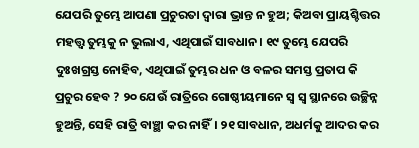ଯେପରି ତୁମ୍ଭେ ଆପଣା ପ୍ରଚୁରତା ଦ୍ୱାରା ଭ୍ରାନ୍ତ ନ ହୁଅ; କିଅବା ପ୍ରାୟଶ୍ଚିତ୍ତର ମହତ୍ତ୍ୱ ତୁମ୍ଭକୁ ନ ଭୁଲାଏ, ଏଥିପାଇଁ ସାବଧାନ। ୧୯ ତୁମ୍ଭେ ଯେପରି ଦୁଃଖଗ୍ରସ୍ତ ନୋହିବ, ଏଥିପାଇଁ ତୁମ୍ଭର ଧନ ଓ ବଳର ସମସ୍ତ ପ୍ରତାପ କି ପ୍ରଚୁର ହେବ ? ୨୦ ଯେଉଁ ରାତ୍ରିରେ ଗୋଷ୍ଠୀୟମାନେ ସ୍ୱ ସ୍ୱ ସ୍ଥାନରେ ଉଚ୍ଛିନ୍ନ ହୁଅନ୍ତି, ସେହି ରାତ୍ରି ବାଞ୍ଛା କର ନାହିଁ। ୨୧ ସାବଧାନ, ଅଧର୍ମକୁ ଆଦର କର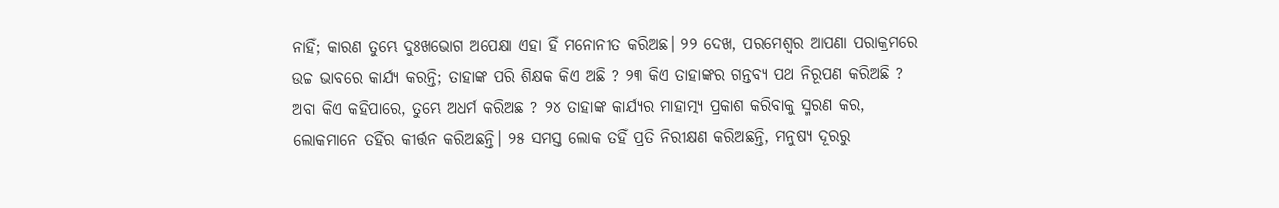ନାହିଁ; କାରଣ ତୁମ୍ଭେ ଦୁଃଖଭୋଗ ଅପେକ୍ଷା ଏହା ହିଁ ମନୋନୀତ କରିଅଛ। ୨୨ ଦେଖ, ପରମେଶ୍ୱର ଆପଣା ପରାକ୍ରମରେ ଉଚ୍ଚ ଭାବରେ କାର୍ଯ୍ୟ କରନ୍ତି; ତାହାଙ୍କ ପରି ଶିକ୍ଷକ କିଏ ଅଛି ? ୨୩ କିଏ ତାହାଙ୍କର ଗନ୍ତବ୍ୟ ପଥ ନିରୂପଣ କରିଅଛି ? ଅବା କିଏ କହିପାରେ, ତୁମ୍ଭେ ଅଧର୍ମ କରିଅଛ ? ୨୪ ତାହାଙ୍କ କାର୍ଯ୍ୟର ମାହାତ୍ମ୍ୟ ପ୍ରକାଶ କରିବାକୁ ସ୍ମରଣ କର, ଲୋକମାନେ ତହିଁର କୀର୍ତ୍ତନ କରିଅଛନ୍ତି। ୨୫ ସମସ୍ତ ଲୋକ ତହିଁ ପ୍ରତି ନିରୀକ୍ଷଣ କରିଅଛନ୍ତି, ମନୁଷ୍ୟ ଦୂରରୁ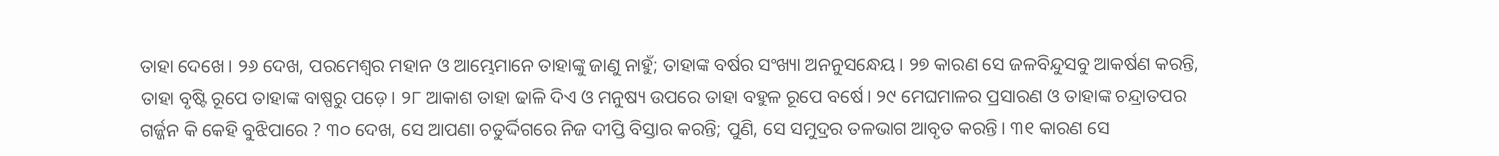ତାହା ଦେଖେ। ୨୬ ଦେଖ, ପରମେଶ୍ୱର ମହାନ ଓ ଆମ୍ଭେମାନେ ତାହାଙ୍କୁ ଜାଣୁ ନାହୁଁ; ତାହାଙ୍କ ବର୍ଷର ସଂଖ୍ୟା ଅନନୁସନ୍ଧେୟ। ୨୭ କାରଣ ସେ ଜଳବିନ୍ଦୁସବୁ ଆକର୍ଷଣ କରନ୍ତି, ତାହା ବୃଷ୍ଟି ରୂପେ ତାହାଙ୍କ ବାଷ୍ପରୁ ପଡ଼େ। ୨୮ ଆକାଶ ତାହା ଢାଳି ଦିଏ ଓ ମନୁଷ୍ୟ ଉପରେ ତାହା ବହୁଳ ରୂପେ ବର୍ଷେ। ୨୯ ମେଘମାଳର ପ୍ରସାରଣ ଓ ତାହାଙ୍କ ଚନ୍ଦ୍ରାତପର ଗର୍ଜ୍ଜନ କି କେହି ବୁଝିପାରେ ? ୩୦ ଦେଖ, ସେ ଆପଣା ଚତୁର୍ଦ୍ଦିଗରେ ନିଜ ଦୀପ୍ତି ବିସ୍ତାର କରନ୍ତି; ପୁଣି, ସେ ସମୁଦ୍ରର ତଳଭାଗ ଆବୃତ କରନ୍ତି। ୩୧ କାରଣ ସେ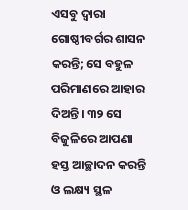ଏସବୁ ଦ୍ୱାରା ଗୋଷ୍ଠୀବର୍ଗର ଶାସନ କରନ୍ତି; ସେ ବହୁଳ ପରିମାଣରେ ଆହାର ଦିଅନ୍ତି। ୩୨ ସେ ବିଜୁଳିରେ ଆପଣା ହସ୍ତ ଆଚ୍ଛାଦନ କରନ୍ତି ଓ ଲକ୍ଷ୍ୟ ସ୍ଥଳ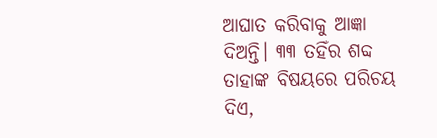ଆଘାତ କରିବାକୁ ଆଜ୍ଞା ଦିଅନ୍ତି। ୩୩ ତହିଁର ଶବ୍ଦ ତାହାଙ୍କ ବିଷୟରେ ପରିଚୟ ଦିଏ,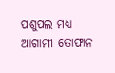ପଶୁପଲ ମଧ୍ୟ ଆଗାମୀ ତୋଫାନ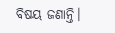ବିଷୟ ଜଣାନ୍ତି।